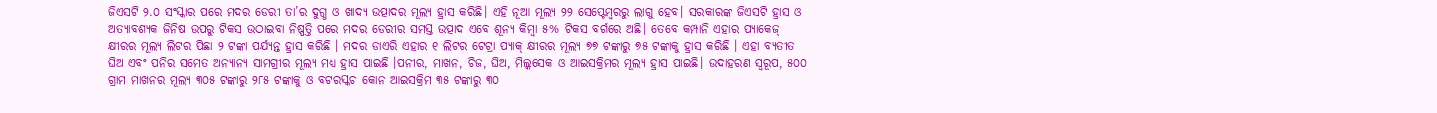ଜିଏସଟି ୨.୦ ସଂସ୍କାର ପରେ ମଦର ଡେରୀ ତା’ର ଦୁଗ୍ଧ ଓ ଖାଦ୍ୟ ଉତ୍ପାଦର ମୂଲ୍ୟ ହ୍ରାସ କରିଛି। ଏହି ନୂଆ ମୂଲ୍ୟ ୨୨ ସେପ୍ଟେମ୍ବରରୁ ଲାଗୁ ହେବ। ସରକାରଙ୍କ ଜିଏସଟି ହ୍ରାସ ଓ ଅତ୍ୟାବଶ୍ୟକ ଜିନିଷ ଉପରୁ ଟିକସ ଉଠାଇବା ନିଷ୍ପତ୍ତି ପରେ ମଦର ଡେରୀର ସମସ୍ତ ଉତ୍ପାଦ ଏବେ ଶୂନ୍ୟ କିମ୍ବା ୫% ଟିକସ ବର୍ଗରେ ଅଛି। ତେବେ କମ୍ପାନି ଏହାର ପ୍ୟାକେଜ୍ କ୍ଷୀରର ମୂଲ୍ୟ ଲିଟର ପିଛା ୨ ଟଙ୍କା ପର୍ଯ୍ୟନ୍ତ ହ୍ରାସ କରିଛି । ମଦର ଡାଏରି ଏହାର ୧ ଲିଟର ଟେଟ୍ରା ପ୍ୟାକ୍ କ୍ଷୀରର ମୂଲ୍ୟ ୭୭ ଟଙ୍କାରୁ ୭୫ ଟଙ୍କାକୁ ହ୍ରାସ କରିଛି । ଏହା ବ୍ୟତୀତ ଘିଅ ଏବଂ ପନିର ସମେତ ଅନ୍ୟାନ୍ୟ ସାମଗ୍ରୀର ମୂଲ୍ୟ ମଧ୍ୟ ହ୍ରାସ ପାଇଛି ।ପନୀର, ମାଖନ, ଚିଜ, ଘିଅ, ମିଲ୍କସେକ ଓ ଆଇସକ୍ରିମର ମୂଲ୍ୟ ହ୍ରାସ ପାଇଛି। ଉଦାହରଣ ସ୍ୱରୂପ, ୫୦୦ ଗ୍ରାମ ମାଖନର ମୂଲ୍ୟ ୩୦୫ ଟଙ୍କାରୁ ୨୮୫ ଟଙ୍କାକୁ ଓ ବଟରସ୍କଚ କୋନ ଆଇସକ୍ରିମ ୩୫ ଟଙ୍କାରୁ ୩୦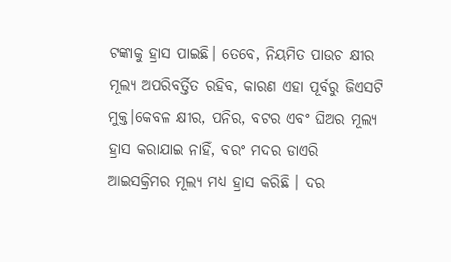ଟଙ୍କାକୁ ହ୍ରାସ ପାଇଛି। ତେବେ, ନିୟମିତ ପାଉଚ କ୍ଷୀର ମୂଲ୍ୟ ଅପରିବର୍ତ୍ତିତ ରହିବ, କାରଣ ଏହା ପୂର୍ବରୁ ଜିଏସଟି ମୁକ୍ତ।କେବଳ କ୍ଷୀର, ପନିର, ବଟର ଏବଂ ଘିଅର ମୂଲ୍ୟ ହ୍ରାସ କରାଯାଇ ନାହିଁ, ବରଂ ମଦର ଡାଏରି ଆଇସକ୍ରିମର ମୂଲ୍ୟ ମଧ୍ୟ ହ୍ରାସ କରିଛି । ଦର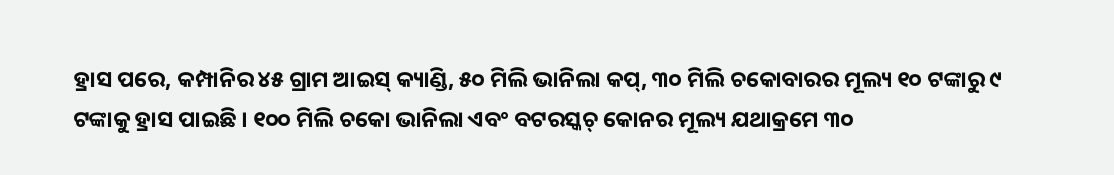ହ୍ରାସ ପରେ, କମ୍ପାନିର ୪୫ ଗ୍ରାମ ଆଇସ୍ କ୍ୟାଣ୍ଡି, ୫୦ ମିଲି ଭାନିଲା କପ୍, ୩୦ ମିଲି ଚକୋବାରର ମୂଲ୍ୟ ୧୦ ଟଙ୍କାରୁ ୯ ଟଙ୍କାକୁ ହ୍ରାସ ପାଇଛି । ୧୦୦ ମିଲି ଚକୋ ଭାନିଲା ଏବଂ ବଟରସ୍କଚ୍ କୋନର ମୂଲ୍ୟ ଯଥାକ୍ରମେ ୩୦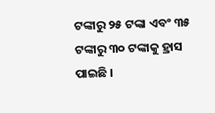ଟଙ୍କାରୁ ୨୫ ଟଙ୍କା ଏବଂ ୩୫ ଟଙ୍କାରୁ ୩୦ ଟଙ୍କାକୁ ହ୍ରାସ ପାଇଛି ।